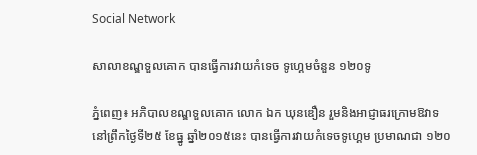Social Network

សាលាខណ្ឌទួលគោក បានធ្វើការវាយកំទេច ទូហ្គេមចំនួន ១២០ទូ

ភ្នំពេញ៖ អភិបាលខណ្ឌទួលគោក លោក ឯក ឃុនឌឿន រួមនិងអាជ្ញាធរក្រោមឱវាទ នៅព្រឹកថ្ងៃទី២៥ ខែធ្នូ ឆ្នាំ២០១៥នេះ បានធ្វើការវាយកំទេចទូហ្គេម ប្រមាណជា ១២០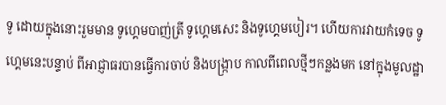ទូ ដោយក្នុងនោះរួមមាន ទូហ្គេមបាញ់ត្រី ទូហ្គេមសេះ និងទូហ្គេមបៀរ។ ហើយការវាយកំទេច ទូហ្គេមនេះបន្ទាប់ ពីអាជ្ញាធរបានធ្វើការចាប់ និងបង្ក្រាប កាលពីពេលថ្មីៗកន្លងមក នៅក្នុងមូលដ្ឋា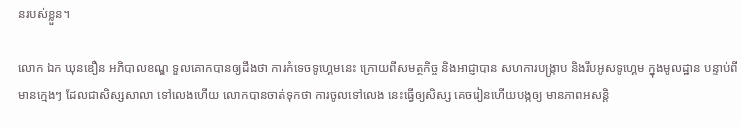នរបស់ខ្លួន។

លោក ឯក ឃុនឌឿន អភិបាលខណ្ឌ ទួលគោកបានឲ្យដឹងថា ការកំទេចទូហ្គេមនេះ ក្រោយពីសមត្ថកិច្ច និងអាជ្ញាបាន សហការបង្ក្រាប និងរឹបអូសទូហ្គេម ក្នុងមូលដ្ឋាន បន្ទាប់ពីមានក្មេងៗ ដែលជាសិស្សសាលា ទៅលេងហើយ លោកបានចាត់ទុកថា ការចូលទៅលេង នេះធ្វើឲ្យសិស្ស គេចរៀនហើយបង្កឲ្យ មានភាពអសន្តិ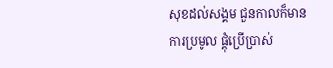សុខដល់សង្គម ជួនកាលក៏មានការប្រមូល ផ្ដុំប្រើប្រាស់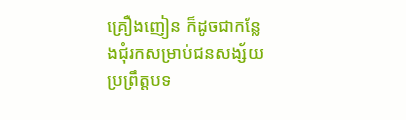គ្រឿងញៀន ក៏ដូចជាកន្លែងជុំរកសម្រាប់ជនសង្ស័យ ប្រព្រឹត្តបទ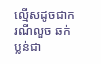ល្មើសដូចជាករណីលួច ឆក់ប្លន់ជា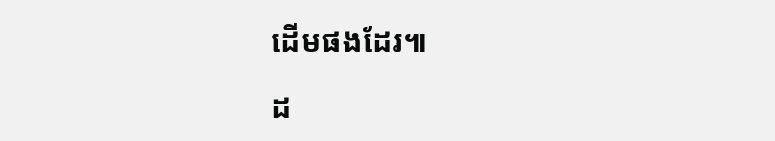ដើមផងដែរ៕

ដ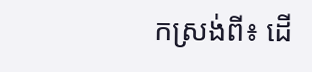កស្រង់ពី៖ ដើ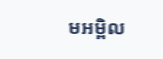មអម្ពិល